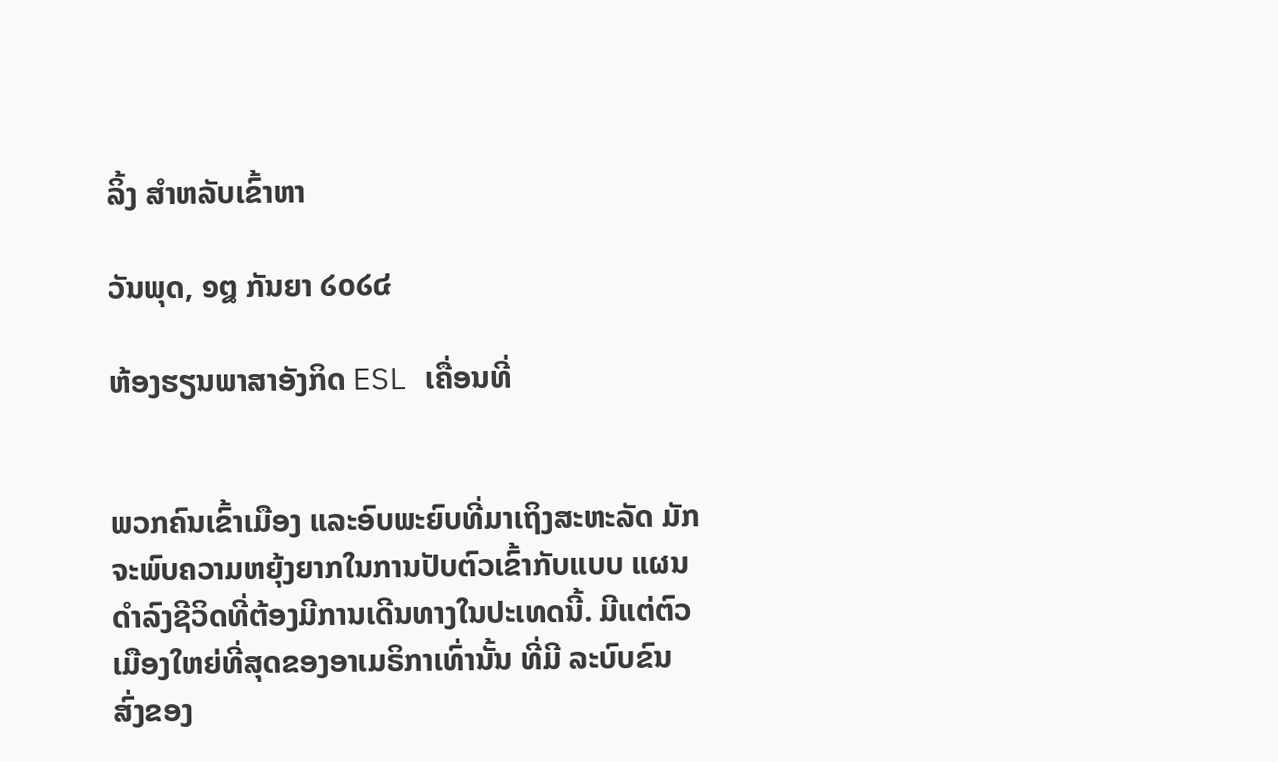ລິ້ງ ສຳຫລັບເຂົ້າຫາ

ວັນພຸດ, ໑໘ ກັນຍາ ໒໐໒໔

ຫ້ອງຮຽນພາສາອັງກິດ ESL ເຄື່ອນທີ່


ພວກຄົນເຂົ້າເມືອງ ແລະອົບພະຍົບທີ່ມາເຖິງສະຫະລັດ ມັກຈະພົບຄວາມຫຍຸ້ງຍາກໃນການປັບຕົວເຂົ້າກັບແບບ ແຜນດໍາລົງຊີວິດທີ່ຕ້ອງມີການເດີນທາງໃນປະເທດນີ້. ມີແຕ່ຕົວເມືອງໃຫຍ່ທີ່ສຸດຂອງອາເມຣິກາເທົ່ານັ້ນ ທີ່ມີ ລະບົບຂົນສົ່ງຂອງ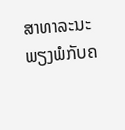ສາທາລະນະ ພຽງພໍກັບຄ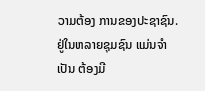ວາມຕ້ອງ ການຂອງປະຊາຊົນ. ຢູ່ໃນຫລາຍຊຸມຊົນ ແມ່ນຈໍາເປັນ ຕ້ອງມີ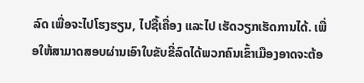ລົດ ເພື່ອຈະໄປໂຮງຮຽນ, ໄປຊື້ເຄື່ອງ ແລະໄປ ເຮັດວຽກເຮັດການໄດ້. ເພື່ອໃຫ້ສາມາດສອບຜ່ານເອົາໃບຂັບຂີ່ລົດໄດ້ພວກຄົນເຂົ້າເມືອງອາດຈະຕ້ອ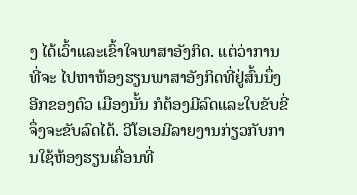ງ ໄດ້ເວົ້າແລະເຂົ້າໃຈພາສາອັງກິດ. ແຕ່ວ່າການທີ່ຈະ ໄປຫາຫ້ອງຮຽນພາສາອັງກິດທີ່ຢູ່ສົ້ນນຶ່ງອີກຂອງຕົວ ເມືອງນັ້ນ ກໍຕ້ອງມີລົດແລະໃບຂັບຂີ່ຈຶ່ງຈະຂັບລົດໄດ້. ວີໂອເອມີລາຍງານກ່ຽວກັບການໃຊ້ຫ້ອງຮຽນເຄື່ອນທີ່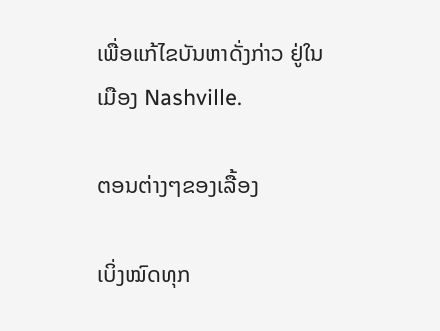ເພື່ອແກ້ໄຂບັນຫາດັ່ງກ່າວ ຢູ່ໃນເມືອງ Nashville.

ຕອນຕ່າງໆຂອງເລື້ອງ

ເບິ່ງໝົດທຸກ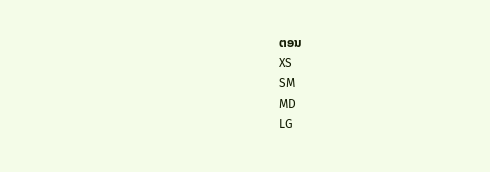ຕອນ
XS
SM
MD
LG